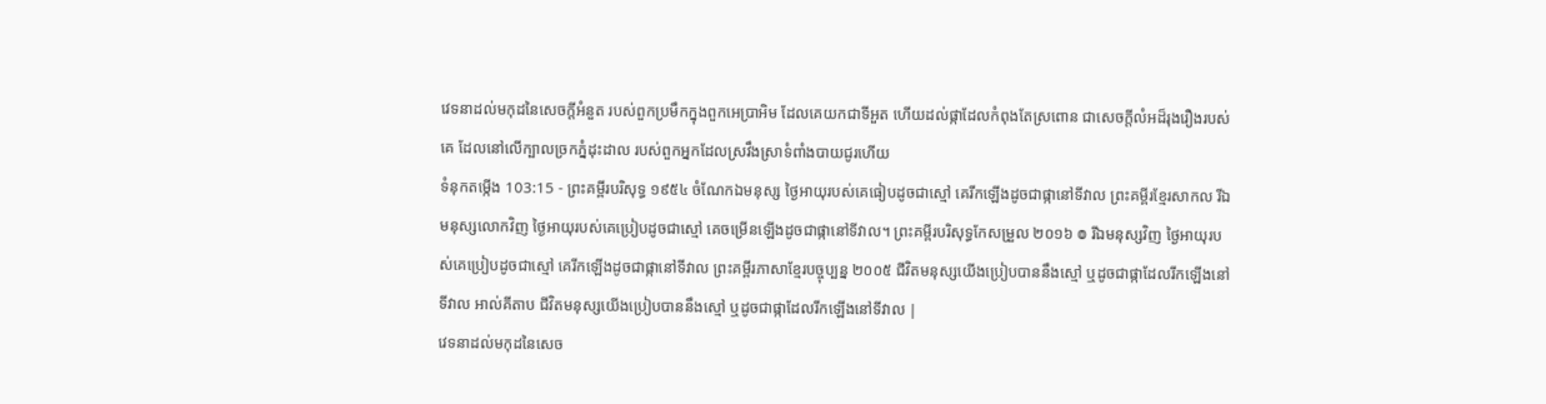វេទនាដល់មកុដនៃសេចក្ដីអំនួត របស់ពួកប្រមឹកក្នុងពួកអេប្រាអិម ដែលគេយកជាទីអួត ហើយដល់ផ្កាដែលកំពុងតែស្រពោន ជាសេចក្ដីលំអដ៏រុងរឿងរបស់គេ ដែលនៅលើក្បាលច្រកភ្នំដុះដាល របស់ពួកអ្នកដែលស្រវឹងស្រាទំពាំងបាយជូរហើយ
ទំនុកតម្កើង 103:15 - ព្រះគម្ពីរបរិសុទ្ធ ១៩៥៤ ចំណែកឯមនុស្ស ថ្ងៃអាយុរបស់គេធៀបដូចជាស្មៅ គេរីកឡើងដូចជាផ្កានៅទីវាល ព្រះគម្ពីរខ្មែរសាកល រីឯមនុស្សលោកវិញ ថ្ងៃអាយុរបស់គេប្រៀបដូចជាស្មៅ គេចម្រើនឡើងដូចជាផ្កានៅទីវាល។ ព្រះគម្ពីរបរិសុទ្ធកែសម្រួល ២០១៦ ៙ រីឯមនុស្សវិញ ថ្ងៃអាយុរបស់គេប្រៀបដូចជាស្មៅ គេរីកឡើងដូចជាផ្កានៅទីវាល ព្រះគម្ពីរភាសាខ្មែរបច្ចុប្បន្ន ២០០៥ ជីវិតមនុស្សយើងប្រៀបបាននឹងស្មៅ ឬដូចជាផ្កាដែលរីកឡើងនៅទីវាល អាល់គីតាប ជីវិតមនុស្សយើងប្រៀបបាននឹងស្មៅ ឬដូចជាផ្កាដែលរីកឡើងនៅទីវាល |
វេទនាដល់មកុដនៃសេច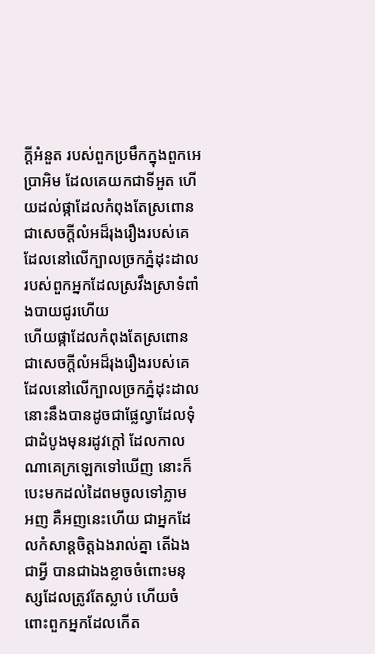ក្ដីអំនួត របស់ពួកប្រមឹកក្នុងពួកអេប្រាអិម ដែលគេយកជាទីអួត ហើយដល់ផ្កាដែលកំពុងតែស្រពោន ជាសេចក្ដីលំអដ៏រុងរឿងរបស់គេ ដែលនៅលើក្បាលច្រកភ្នំដុះដាល របស់ពួកអ្នកដែលស្រវឹងស្រាទំពាំងបាយជូរហើយ
ហើយផ្កាដែលកំពុងតែស្រពោន ជាសេចក្ដីលំអដ៏រុងរឿងរបស់គេ ដែលនៅលើក្បាលច្រកភ្នំដុះដាល នោះនឹងបានដូចជាផ្លែល្វាដែលទុំជាដំបូងមុនរដូវក្តៅ ដែលកាលណាគេក្រឡេកទៅឃើញ នោះក៏បេះមកដល់ដៃពមចូលទៅភ្លាម
អញ គឺអញនេះហើយ ជាអ្នកដែលកំសាន្តចិត្តឯងរាល់គ្នា តើឯងជាអ្វី បានជាឯងខ្លាចចំពោះមនុស្សដែលត្រូវតែស្លាប់ ហើយចំពោះពួកអ្នកដែលកើត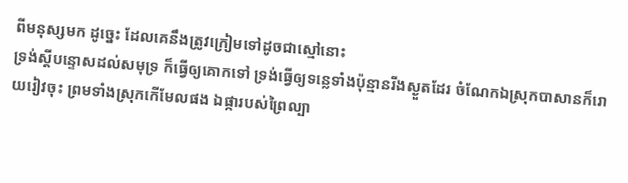ពីមនុស្សមក ដូច្នេះ ដែលគេនឹងត្រូវក្រៀមទៅដូចជាស្មៅនោះ
ទ្រង់ស្តីបន្ទោសដល់សមុទ្រ ក៏ធ្វើឲ្យគោកទៅ ទ្រង់ធ្វើឲ្យទន្លេទាំងប៉ុន្មានរីងស្ងួតដែរ ចំណែកឯស្រុកបាសានក៏រោយរៀវចុះ ព្រមទាំងស្រុកកើមែលផង ឯផ្ការបស់ព្រៃល្បា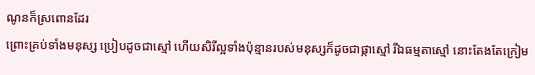ណូនក៏ស្រពោនដែរ
ព្រោះគ្រប់ទាំងមនុស្ស ប្រៀបដូចជាស្មៅ ហើយសិរីល្អទាំងប៉ុន្មានរបស់មនុស្សក៏ដូចជាផ្កាស្មៅ រីឯធម្មតាស្មៅ នោះតែងតែក្រៀម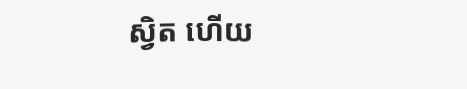ស្វិត ហើយ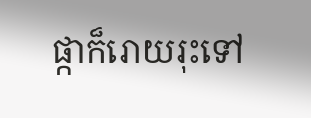ផ្កាក៏រោយរុះទៅ